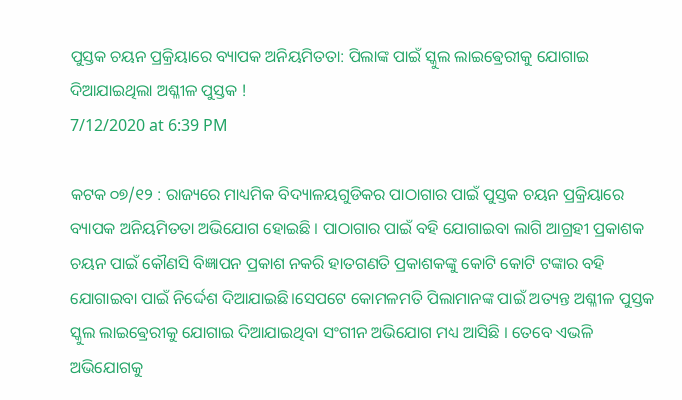ପୁସ୍ତକ ଚୟନ ପ୍ରକ୍ରିୟାରେ ବ୍ୟାପକ ଅନିୟମିତତା: ପିଲାଙ୍କ ପାଇଁ ସ୍କୁଲ ଲାଇଵ୍ରେରୀକୁ ଯୋଗାଇ ଦିଆଯାଇଥିଲା ଅଶ୍ଳୀଳ ପୁସ୍ତକ !
7/12/2020 at 6:39 PM

କଟକ ୦୭/୧୨ : ରାଜ୍ୟରେ ମାଧ୍ୟମିକ ବିଦ୍ୟାଳୟଗୁଡିକର ପାଠାଗାର ପାଇଁ ପୁସ୍ତକ ଚୟନ ପ୍ରକ୍ରିୟାରେ ବ୍ୟାପକ ଅନିୟମିତତା ଅଭିଯୋଗ ହୋଇଛି । ପାଠାଗାର ପାଇଁ ବହି ଯୋଗାଇବା ଲାଗି ଆଗ୍ରହୀ ପ୍ରକାଶକ ଚୟନ ପାଇଁ କୌଣସି ବିଜ୍ଞାପନ ପ୍ରକାଶ ନକରି ହାତଗଣତି ପ୍ରକାଶକଙ୍କୁ କୋଟି କୋଟି ଟଙ୍କାର ବହି ଯୋଗାଇବା ପାଇଁ ନିର୍ଦ୍ଦେଶ ଦିଆଯାଇଛି।ସେପଟେ କୋମଳମତି ପିଲାମାନଙ୍କ ପାଇଁ ଅତ୍ୟନ୍ତ ଅଶ୍ଳୀଳ ପୁସ୍ତକ ସ୍କୁଲ ଲାଇଵ୍ରେରୀକୁ ଯୋଗାଇ ଦିଆଯାଇଥିବା ସଂଗୀନ ଅଭିଯୋଗ ମଧ୍ୟ ଆସିଛି । ତେବେ ଏଭଳି ଅଭିଯୋଗକୁ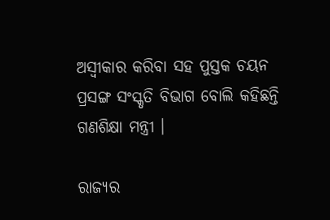ଅସ୍ବୀକାର କରିବା ସହ ପୁସ୍ତକ ଚୟନ ପ୍ରସଙ୍ଗ ସଂସ୍କୃତି ବିଭାଗ ବୋଲି କହିଛନ୍ତି ଗଣଶିକ୍ଷା ମନ୍ତ୍ରୀ ।

ରାଜ୍ୟର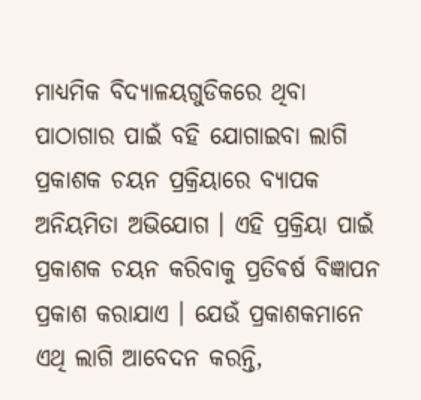ମାଧ୍ୟମିକ ବିଦ୍ୟାଳୟଗୁଡିକରେ ଥିବା ପାଠାଗାର ପାଇଁ ବହି ଯୋଗାଇବା ଲାଗି ପ୍ରକାଶକ ଚୟନ ପ୍ରକ୍ରିୟାରେ ବ୍ୟାପକ ଅନିୟମିତା ଅଭିଯୋଗ । ଏହି ପ୍ରକ୍ରିୟା ପାଇଁ ପ୍ରକାଶକ ଚୟନ କରିବାକୁ ପ୍ରତିଵର୍ଷ ବିଜ୍ଞାପନ ପ୍ରକାଶ କରାଯାଏ । ଯେଉଁ ପ୍ରକାଶକମାନେ ଏଥି ଲାଗି ଆବେଦନ କରନ୍ତି,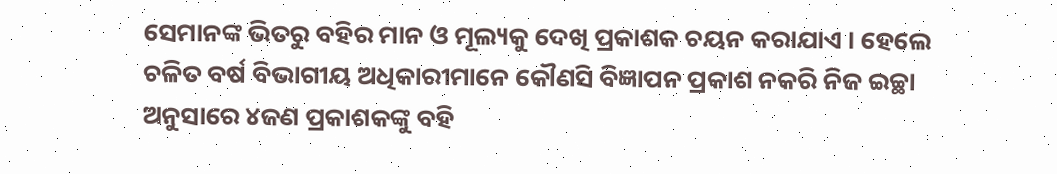ସେମାନଙ୍କ ଭିତରୁ ବହିର ମାନ ଓ ମୂଲ୍ୟକୁ ଦେଖି ପ୍ରକାଶକ ଚୟନ କରାଯାଏ । ହେଲେ ଚଳିତ ବର୍ଷ ବିଭାଗୀୟ ଅଧିକାରୀମାନେ କୌଣସି ବିଜ୍ଞାପନ ପ୍ରକାଶ ନକରି ନିଜ ଇଚ୍ଛା ଅନୁସାରେ ୪ଜଣ ପ୍ରକାଶକଙ୍କୁ ବହି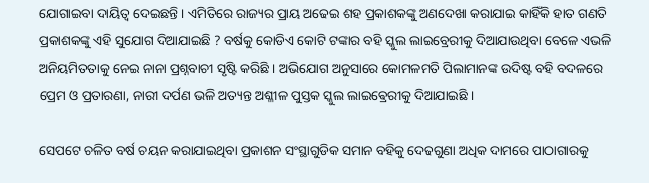ଯୋଗାଇବା ଦାୟିତ୍ବ ଦେଇଛନ୍ତି । ଏମିତିରେ ରାଜ୍ୟର ପ୍ରାୟ ଅଢେଇ ଶହ ପ୍ରକାଶକଙ୍କୁ ଅଣଦେଖା କରାଯାଇ କାହିଁକି ହାତ ଗଣତି ପ୍ରକାଶକଙ୍କୁ ଏହି ସୁଯୋଗ ଦିଆଯାଇଛି ? ବର୍ଷକୁ କୋଡିଏ କୋଟି ଟଙ୍କାର ବହି ସ୍କୁଲ ଲାଇବ୍ରେରୀକୁ ଦିଆଯାଉଥିବା ବେଳେ ଏଭଳି ଅନିୟମିତତାକୁ ନେଇ ନାନା ପ୍ରଶ୍ନବାଚୀ ସୃଷ୍ଟି କରିଛି । ଅଭିଯୋଗ ଅନୁସାରେ କୋମଳମତି ପିଲାମାନଙ୍କ ଉଦିଷ୍ଟ ବହି ବଦଳରେ ପ୍ରେମ ଓ ପ୍ରତାରଣା, ନାରୀ ଦର୍ପଣ ଭଳି ଅତ୍ୟନ୍ତ ଅଶ୍ଳୀଳ ପୁସ୍ତକ ସ୍କୁଲ ଲାଇଵ୍ରେରୀକୁ ଦିଆଯାଇଛି ।

ସେପଟେ ଚଳିତ ବର୍ଷ ଚୟନ କରାଯାଇଥିବା ପ୍ରକାଶନ ସଂସ୍ଥାଗୁଡିକ ସମାନ ବହିକୁ ଦେଢଗୁଣା ଅଧିକ ଦାମରେ ପାଠାଗାରକୁ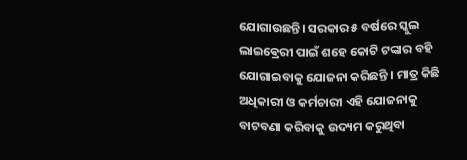ଯୋଗାଉଛନ୍ତି। ସରକାର ୫ ବର୍ଷରେ ସ୍କୁଲ ଲାଇଵ୍ରେରୀ ପାଇଁ ଶହେ କୋଟି ଟଙ୍କାର ବହି ଯୋଗାଇବାକୁ ଯୋଜନା କରିଛନ୍ତି । ମାତ୍ର କିଛି ଅଧିକାରୀ ଓ କର୍ମଚାରୀ ଏହି ଯୋଜନାକୁ ବାଟବଣା କରିବାକୁ ଉଦ୍ୟମ କରୁଥିବା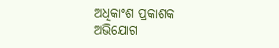ଅଧିକାଂଶ ପ୍ରକାଶକ ଅଭିଯୋଗ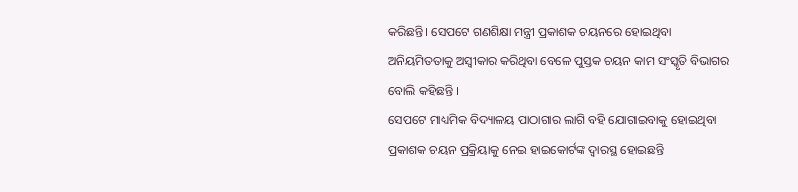କରିଛନ୍ତି। ସେପଟେ ଗଣଶିକ୍ଷା ମନ୍ତ୍ରୀ ପ୍ରକାଶକ ଚୟନରେ ହୋଇଥିବା ଅନିୟମିତତାକୁ ଅସ୍ବୀକାର କରିଥିବା ବେଳେ ପୁସ୍ତକ ଚୟନ କାମ ସଂସ୍କୃତି ବିଭାଗର ବୋଲି କହିଛନ୍ତି ।
ସେପଟେ ମାଧ୍ୟମିକ ବିଦ୍ୟାଳୟ ପାଠାଗାର ଲାଗି ବହି ଯୋଗାଇବାକୁ ହୋଇଥିବା ପ୍ରକାଶକ ଚୟନ ପ୍ରକ୍ରିୟାକୁ ନେଇ ହାଇକୋର୍ଟଙ୍କ ଦ୍ବାରସ୍ଥ ହୋଇଛନ୍ତି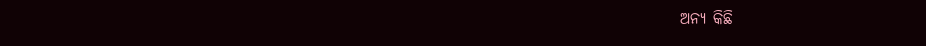ଅନ୍ୟ କିଛି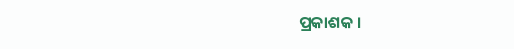ପ୍ରକାଶକ ।